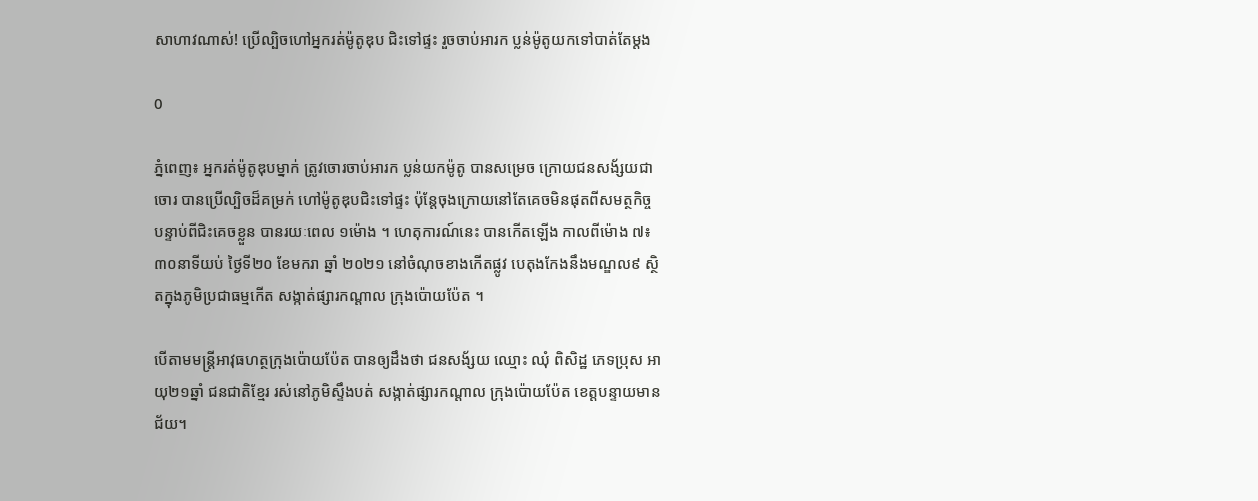សាហាវណាស់! ប្រើល្បិចហៅអ្នករត់ម៉ូតូឌុប ជិះទៅផ្ទះ រួចចាប់អារក ប្លន់ម៉ូតូយកទៅបាត់តែម្ដង

0

ភ្នំពេញ៖ អ្នករត់ម៉ូតូឌុបម្នាក់ ត្រូវចោរចាប់អារក ប្លន់យកម៉ូតូ បានសម្រេច ក្រោយជនសង័្សយជាចោរ បានប្រើល្បិចដ៏គម្រក់ ហៅម៉ូតូឌុបជិះទៅផ្ទះ ប៉ុន្តែចុងក្រោយនៅតែគេចមិនផុតពីសមត្ថកិច្ច បន្ទាប់ពីជិះគេចខ្លួន បានរយៈពេល ១ម៉ោង ។ ហេតុការណ៍នេះ បានកើតឡើង កាលពីម៉ោង ៧៖៣០នាទីយប់ ថ្ងៃទី២០ ខែមករា ឆ្នាំ ២០២១ នៅចំណុចខាងកើតផ្លូវ បេតុងកែងនឹងមណ្ឌល៩ ស្ថិតក្នុងភូមិប្រជាធម្មកើត សង្កាត់ផ្សារកណ្តាល ក្រុងប៉ោយប៉ែត ។

បើតាមមន្រ្ដីអាវុធហត្ថក្រុងប៉ោយប៉ែត បានឲ្យដឹងថា ជនសង័្សយ ឈ្មោះ ឈុំ ពិសិដ្ឋ ភេទប្រុស អាយុ២១ឆ្នាំ ជនជាតិខ្មែរ រស់នៅភូមិស្ទឹងបត់ សង្កាត់ផ្សារកណ្តាល ក្រុងប៉ោយប៉ែត ខេត្តបន្ទាយមានជ័យ។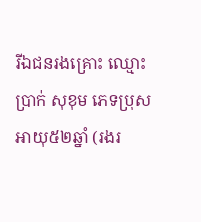រីឯជនរងគ្រោះ ឈ្មោះ ប្រាក់ សុខុម ភេទប្រុស អាយុ៥២ឆ្នាំ (រងរ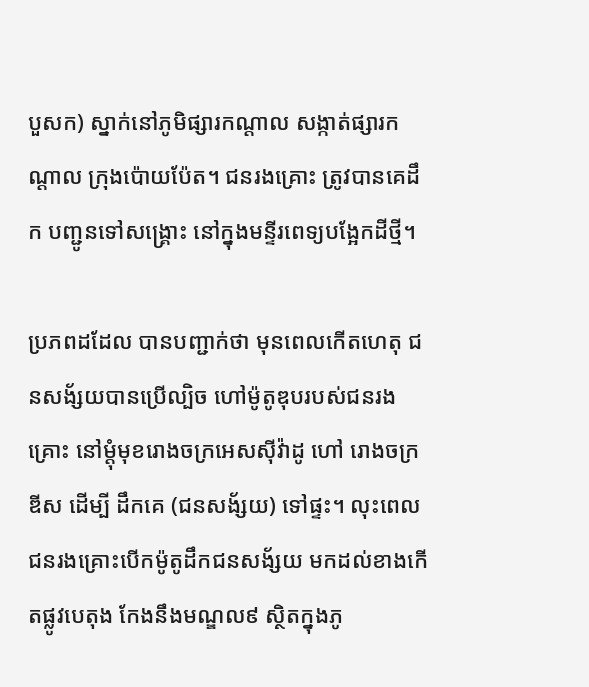បួសក) ស្នាក់នៅភូមិផ្សារកណ្តាល សង្កាត់ផ្សារកណ្ដាល ក្រុងប៉ោយប៉ែត។ ជនរងគ្រោះ ត្រូវបានគេដឹក បញ្ជូនទៅសង្រ្គោះ នៅក្នុងមន្ទីរពេទ្យបង្អែកដីថ្មី។

ប្រភពដដែល បានបញ្ជាក់ថា មុនពេលកើតហេតុ ជនសង័្សយបានប្រើល្បិច ហៅម៉ូតូឌុបរបស់ជនរងគ្រោះ នៅម្តុំមុខរោងចក្រអេសស៊ីវ៉ាដូ ហៅ រោងចក្រឌីស ដើម្បី ដឹកគេ (ជនសង័្សយ) ទៅផ្ទះ។ លុះពេលជនរងគ្រោះបើកម៉ូតូដឹកជនសង័្សយ មកដល់ខាងកើតផ្លូវបេតុង កែងនឹងមណ្ឌល៩ ស្ថិតក្នុងភូ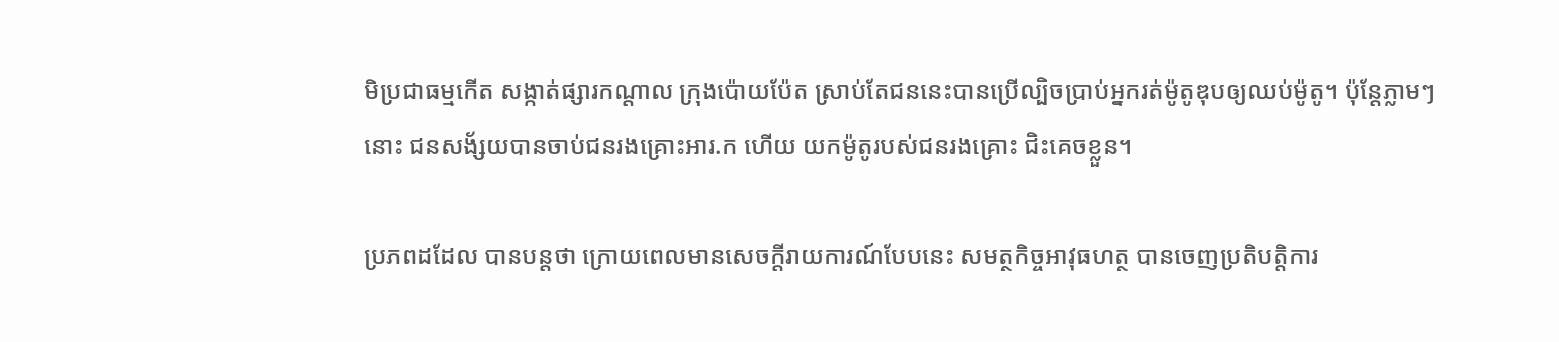មិប្រជាធម្មកើត សង្កាត់ផ្សារកណ្តាល ក្រុងប៉ោយប៉ែត ស្រាប់តែជននេះបានប្រើល្បិចប្រាប់អ្នករត់ម៉ូតូឌុបឲ្យឈប់ម៉ូតូ។ ប៉ុន្ដែភ្លាមៗនោះ ជនសង័្សយបានចាប់ជនរងគ្រោះអារ.ក ហើយ យកម៉ូតូរបស់ជនរងគ្រោះ ជិះគេចខ្លួន។

ប្រភពដដែល បានបន្ដថា ក្រោយពេលមានសេចក្ដីរាយការណ៍បែបនេះ សមត្ថកិច្ចអាវុធហត្ថ បានចេញប្រតិបត្ដិការ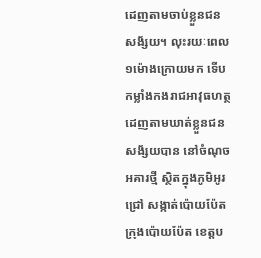ដេញតាមចាប់ខ្លួនជនសង័្សយ។ លុះរយៈពេល ១ម៉ោងក្រោយមក ទើប កម្លាំងកងរាជអាវុធហត្ថ ដេញតាមឃាត់ខ្លួនជនសង័្សយបាន នៅចំណុចអគារថ្មី ស្ថិតក្នុងភូមិអូរជ្រៅ សង្កាត់ប៉ោយប៉ែត ក្រុងប៉ោយប៉ែត ខេត្តប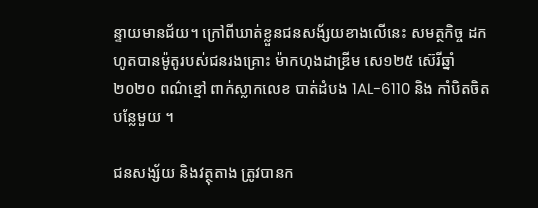ន្ទាយមានជ័យ។ ក្រៅពីឃាត់ខ្លួនជនសង័្សយខាងលើនេះ សមត្ថកិច្ច ដកហូតបានម៉ូតូរបស់ជនរងគ្រោះ ម៉ាកហុងដាឌ្រីម សេ១២៥ ស៊េរីឆ្នាំ២០២០ ពណ៌ខ្មៅ ពាក់ស្លាកលេខ បាត់ដំបង 1AL-6110 និង កាំបិតចិតបន្លែមួយ ។

ជនសង្ស័យ និងវត្ថុតាង ត្រូវបានក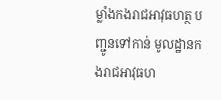ម្លាំងកងរាជអាវុធហត្ថ បញ្ជូនទៅកាន់ មូលដ្ឋានកងរាជអាវុធហ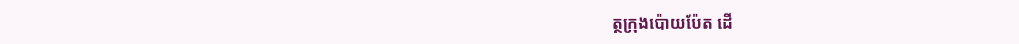ត្ថក្រុងប៉ោយប៉ែត ដើ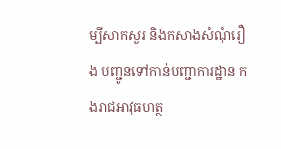ម្បីសាកសួរ និងកសាងសំណុំរឿង បញ្ជូនទៅកាន់បញ្ជាការដ្ឋាន កងរាជអាវុធហត្ថ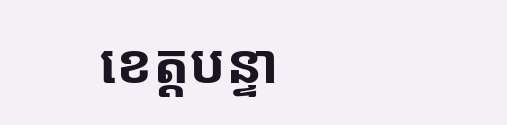ខេត្តបន្ទា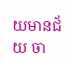យមានជ័យ ចា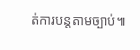ត់ការបន្តតាមច្បាប់៕